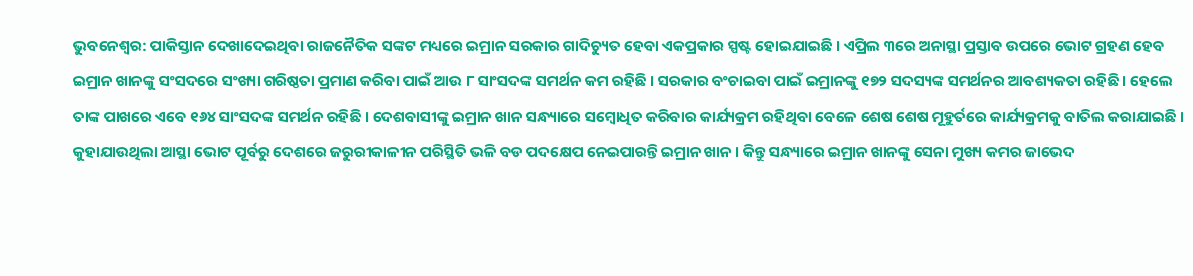ଭୁବନେଶ୍ୱର: ପାକିସ୍ତାନ ଦେଖାଦେଇଥିବା ରାଜନୈତିକ ସଙ୍କଟ ମଧ୍ୟରେ ଇମ୍ରାନ ସରକାର ଗାଦିଚ୍ୟୁତ ହେବା ଏକପ୍ରକାର ସ୍ପଷ୍ଟ ହୋଇଯାଇଛି । ଏପ୍ରିଲ ୩ରେ ଅନାସ୍ଥା ପ୍ରସ୍ତାବ ଉପରେ ଭୋଟ ଗ୍ରହଣ ହେବ ଇମ୍ରାନ ଖାନଙ୍କୁ ସଂସଦରେ ସଂଖ୍ୟା ଗରିଷ୍ଠତା ପ୍ରମାଣ କରିବା ପାଇଁ ଆଉ ୮ ସାଂସଦଙ୍କ ସମର୍ଥନ କମ ରହିଛି । ସରକାର ବଂଚାଇବା ପାଇଁ ଇମ୍ରାନଙ୍କୁ ୧୭୨ ସଦସ୍ୟଙ୍କ ସମର୍ଥନର ଆବଶ୍ୟକତା ରହିଛି । ହେଲେ ତାଙ୍କ ପାଖରେ ଏବେ ୧୬୪ ସାଂସଦଙ୍କ ସମର୍ଥନ ରହିଛି । ଦେଶବାସୀଙ୍କୁ ଇମ୍ରାନ ଖାନ ସନ୍ଧ୍ୟାରେ ସମ୍ବୋଧିତ କରିବାର କାର୍ଯ୍ୟକ୍ରମ ରହିଥିବା ବେଳେ ଶେଷ ଶେଷ ମୂହୁର୍ତରେ କାର୍ଯ୍ୟକ୍ରମକୁ ବାତିଲ କରାଯାଇଛି । କୁହାଯାଉଥିଲା ଆସ୍ଥା ଭୋଟ ପୂର୍ବରୁ ଦେଶରେ ଜରୁରୀକାଳୀନ ପରିସ୍ଥିତି ଭଳି ବଡ ପଦକ୍ଷେପ ନେଇପାରନ୍ତି ଇମ୍ରାନ ଖାନ । କିନ୍ତୁ ସନ୍ଧ୍ୟାରେ ଇମ୍ରାନ ଖାନଙ୍କୁ ସେନା ମୁଖ୍ୟ କମର ଜାଭେଦ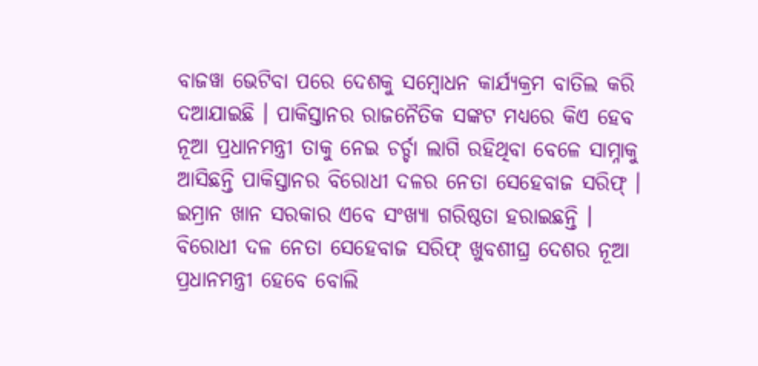ବାଜୱା ଭେଟିବା ପରେ ଦେଶକୁ ସମ୍ବୋଧନ କାର୍ଯ୍ୟକ୍ରମ ବାତିଲ କରି ଦଆଯାଇଛି । ପାକିସ୍ତାନର ରାଜନୈତିକ ସଙ୍କଟ ମଧ୍ୟରେ କିଏ ହେବ ନୂଆ ପ୍ରଧାନମନ୍ତ୍ରୀ ତାକୁ ନେଇ ଚର୍ଚ୍ଚା ଲାଗି ରହିଥିବା ବେଳେ ସାମ୍ନାକୁ ଆସିଛନ୍ତି ପାକିସ୍ତାନର ବିରୋଧୀ ଦଳର ନେତା ସେହେବାଜ ସରିଫ୍ । ଇମ୍ରାନ ଖାନ ସରକାର ଏବେ ସଂଖ୍ୟା ଗରିଷ୍ଠତା ହରାଇଛନ୍ତି । ବିରୋଧୀ ଦଳ ନେତା ସେହେବାଜ ସରିଫ୍ ଖୁବଶୀଘ୍ର ଦେଶର ନୂଆ ପ୍ରଧାନମନ୍ତ୍ରୀ ହେବେ ବୋଲି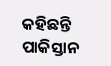କହିଛନ୍ତି ପାକିସ୍ତାନ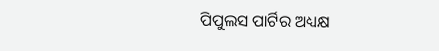ପିପୁଲସ ପାର୍ଟିର ଅଧ୍ୟକ୍ଷ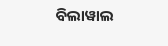ବିଲାୱାଲ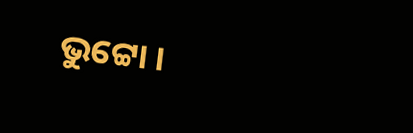ଭୁଟ୍ଟୋ ।